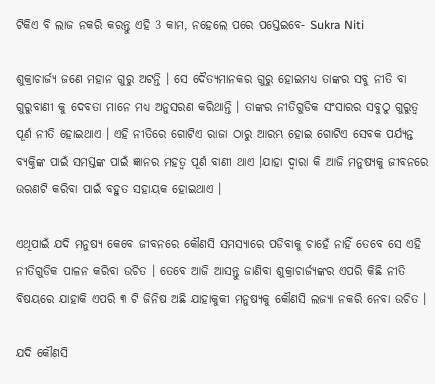ଟିକିଏ ବି ଲାଜ ନକରି କରନ୍ତୁ ଏହି 3 କାମ, ନହେଲେ ପରେ ପସ୍ତେଇବେ- Sukra Niti

ଶୁକ୍ରାଚାର୍ଜ୍ୟ ଜଣେ ମହାନ ଗୁରୁ ଅଟନ୍ତି । ସେ ଦୈତ୍ୟମାନକର ଗୁରୁ ହୋଇମଧ୍ୟ ତାଙ୍କର ସବୁ ନୀତି ବା ଗୁରୁବାଣୀ କୁ ଦେବତା ମାନେ ମଧ୍ୟ ଅନୁସରଣ କରିଥାନ୍ତି । ତାଙ୍କର ନୀତିଗୁଡିକ ସଂସାରର ସବୁଠୁ ଗୁରୁତ୍ଵ ପୂର୍ଣ ନୀତି ହୋଇଥାଏ । ଏହି ନୀତିରେ ଗୋଟିଏ ରାଜା ଠାରୁ ଆରମ୍ଭ ହୋଇ ଗୋଟିଏ ସେବକ ପର୍ଯ୍ୟନ୍ତ ବ୍ୟକ୍ତିଙ୍କ ପାଇଁ ସମସ୍ତଙ୍କ ପାଇଁ ଜ୍ଞାନର ମହତ୍ଵ ପୂର୍ଣ ବାଣୀ ଥାଏ ।ଯାହା ଦ୍ଵାରା କି ଆଜି ମନୁଷ୍ୟକୁ ଜୀବନରେ ଉରଣଟି କରିବା ପାଇଁ ବହୁତ ସହାୟକ ହୋଇଥାଏ ।

ଏଥିପାଇଁ ଯଦି ମନୁଷ୍ୟ କେବେ ଜୀବନରେ କୌଣସି ସମସ୍ୟାରେ ପଡିବାକୁ ଚାହେଁ ନାହିଁ ତେବେ ସେ ଏହି ନୀତିଗୁଡିକ ପାଳନ କରିବା ଉଚିତ । ତେବେ ଆଜି ଆସନ୍ତୁ ଜାଣିବା ଶୁକ୍ରାଚାର୍ଜ୍ୟଙ୍କର ଏପରି କିଛି ନୀତି ବିଷୟରେ ଯାହାକି ଏପରି ୩ ଟି ଜିନିଷ ଅଛି ଯାହାକୁକୀ ମନୁଷ୍ୟକୁ କୌଣସି ଲଜ୍ୟା ନକରି ନେବା ଉଚିତ ।

ଯଦି କୌଣସି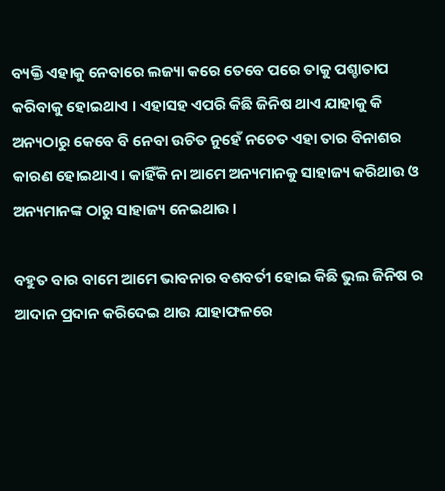ବ୍ୟକ୍ତି ଏହାକୁ ନେବାରେ ଲଜ୍ୟା କରେ ତେବେ ପରେ ତାକୁ ପଶ୍ଚାତାପ କରିବାକୁ ହୋଇଥାଏ । ଏହାସହ ଏପରି କିଛି ଜିନିଷ ଥାଏ ଯାହାକୁ କି ଅନ୍ୟଠାରୁ କେବେ ବି ନେବା ଉଚିତ ନୁହେଁ ନଚେତ ଏହା ତାର ବିନାଶର କାରଣ ହୋଇଥାଏ । କାହିଁକି ନା ଆମେ ଅନ୍ୟମାନକୁ ସାହାଜ୍ୟ କରିଥାଉ ଓ ଅନ୍ୟମାନଙ୍କ ଠାରୁ ସାହାଜ୍ୟ ନେଇଥାଉ ।

ବହୁତ ବାର ବାମେ ଆମେ ଭାବନାର ବଶବର୍ତୀ ହୋଇ କିଛି ଭୁଲ ଜିନିଷ ର ଆଦାନ ପ୍ରଦାନ କରିଦେଇ ଥାଉ ଯାହାଫଳରେ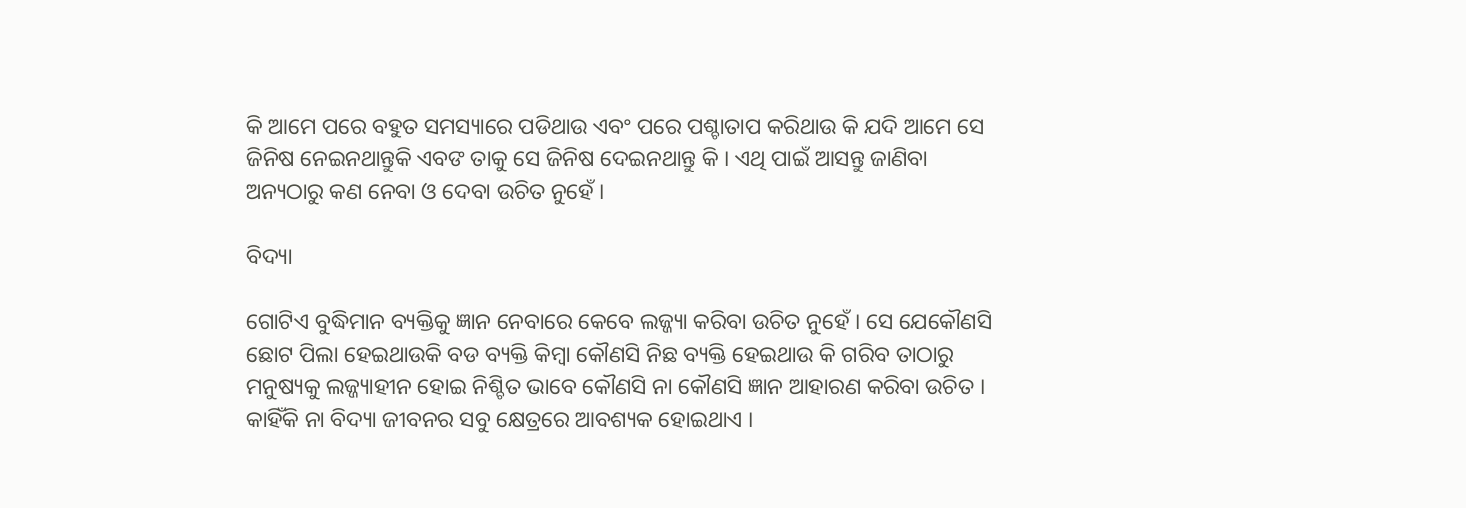କି ଆମେ ପରେ ବହୁତ ସମସ୍ୟାରେ ପଡିଥାଉ ଏବଂ ପରେ ପଶ୍ଚାତାପ କରିଥାଉ କି ଯଦି ଆମେ ସେ ଜିନିଷ ନେଇନଥାନ୍ତୁକି ଏବଙ ତାକୁ ସେ ଜିନିଷ ଦେଇନଥାନ୍ତୁ କି । ଏଥି ପାଇଁ ଆସନ୍ତୁ ଜାଣିବା ଅନ୍ୟଠାରୁ କଣ ନେବା ଓ ଦେବା ଉଚିତ ନୁହେଁ ।

ବିଦ୍ୟା

ଗୋଟିଏ ବୁଦ୍ଧିମାନ ବ୍ୟକ୍ତିକୁ ଜ୍ଞାନ ନେବାରେ କେବେ ଲଜ୍ଜ୍ୟା କରିବା ଉଚିତ ନୁହେଁ । ସେ ଯେକୌଣସି ଛୋଟ ପିଲା ହେଇଥାଉକି ବଡ ବ୍ୟକ୍ତି କିମ୍ବା କୌଣସି ନିଛ ବ୍ୟକ୍ତି ହେଇଥାଉ କି ଗରିବ ତାଠାରୁ ମନୁଷ୍ୟକୁ ଲଜ୍ଜ୍ୟାହୀନ ହୋଇ ନିଶ୍ଚିତ ଭାବେ କୌଣସି ନା କୌଣସି ଜ୍ଞାନ ଆହାରଣ କରିବା ଉଚିତ । କାହିଁକି ନା ବିଦ୍ୟା ଜୀବନର ସବୁ କ୍ଷେତ୍ରରେ ଆବଶ୍ୟକ ହୋଇଥାଏ ।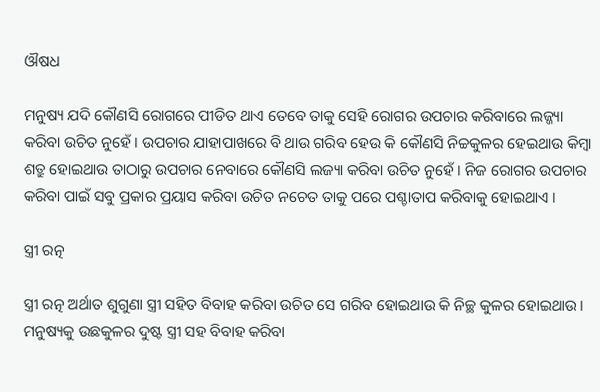ଔଷଧ

ମନୁଷ୍ୟ ଯଦି କୌଣସି ରୋଗରେ ପୀଡିତ ଥାଏ ତେବେ ତାକୁ ସେହି ରୋଗର ଉପଚାର କରିବାରେ ଲଜ୍ଜ୍ୟା କରିବା ଉଚିତ ନୁହେଁ । ଉପଚାର ଯାହାପାଖରେ ବି ଥାଉ ଗରିବ ହେଉ କି କୌଣସି ନିଚ୍ଚକୁଳର ହେଇଥାଉ କିମ୍ବା ଶତ୍ରୁ ହୋଇଥାଉ ତାଠାରୁ ଉପଚାର ନେବାରେ କୌଣସି ଲଜ୍ୟା କରିବା ଉଚିତ ନୁହେଁ । ନିଜ ରୋଗର ଉପଚାର କରିବା ପାଇଁ ସବୁ ପ୍ରକାର ପ୍ରୟାସ କରିବା ଉଚିତ ନଚେତ ତାକୁ ପରେ ପଶ୍ଚାତାପ କରିବାକୁ ହୋଇଥାଏ ।

ସ୍ତ୍ରୀ ରତ୍ନ

ସ୍ତ୍ରୀ ରତ୍ନ ଅର୍ଥାତ ଶୁଗୁଣା ସ୍ତ୍ରୀ ସହିତ ବିବାହ କରିବା ଉଚିତ ସେ ଗରିବ ହୋଇଥାଉ କି ନିଚ୍ଛ କୁଳର ହୋଇଥାଉ । ମନୁଷ୍ୟକୁ ଉଛକୁଳର ଦୁଷ୍ଟ ସ୍ତ୍ରୀ ସହ ବିବାହ କରିବା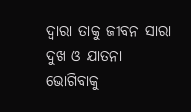ଦ୍ଵାରା ତାକୁ ଜୀବନ ସାରା ଦୁଖ ଓ ଯାତନା ଭୋଗିବାକୁ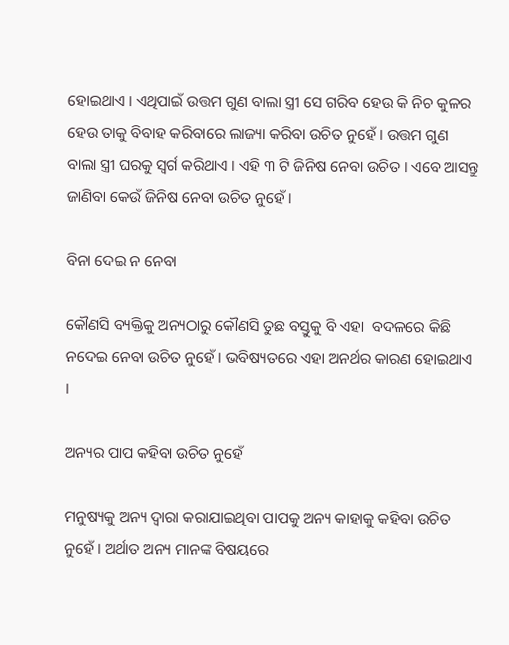ହୋଇଥାଏ । ଏଥିପାଇଁ ଉତ୍ତମ ଗୁଣ ବାଲା ସ୍ତ୍ରୀ ସେ ଗରିବ ହେଉ କି ନିଚ କୁଳର ହେଉ ତାକୁ ବିବାହ କରିବାରେ ଲାଜ୍ୟା କରିବା ଉଚିତ ନୁହେଁ । ଉତ୍ତମ ଗୁଣ ବାଲା ସ୍ତ୍ରୀ ଘରକୁ ସ୍ଵର୍ଗ କରିଥାଏ । ଏହି ୩ ଟି ଜିନିଷ ନେବା ଉଚିତ । ଏବେ ଆସନ୍ତୁ ଜାଣିବା କେଉଁ ଜିନିଷ ନେବା ଉଚିତ ନୁହେଁ ।

ବିନା ଦେଇ ନ ନେବା

କୌଣସି ବ୍ୟକ୍ତିକୁ ଅନ୍ୟଠାରୁ କୌଣସି ତୁଛ ବସ୍ତୁକୁ ବି ଏହା  ବଦଳରେ କିଛି ନଦେଇ ନେବା ଉଚିତ ନୁହେଁ । ଭବିଷ୍ୟତରେ ଏହା ଅନର୍ଥର କାରଣ ହୋଇଥାଏ ।

ଅନ୍ୟର ପାପ କହିବା ଉଚିତ ନୁହେଁ

ମନୁଷ୍ୟକୁ ଅନ୍ୟ ଦ୍ଵାରା କରାଯାଇଥିବା ପାପକୁ ଅନ୍ୟ କାହାକୁ କହିବା ଉଚିତ ନୁହେଁ । ଅର୍ଥାତ ଅନ୍ୟ ମାନଙ୍କ ବିଷୟରେ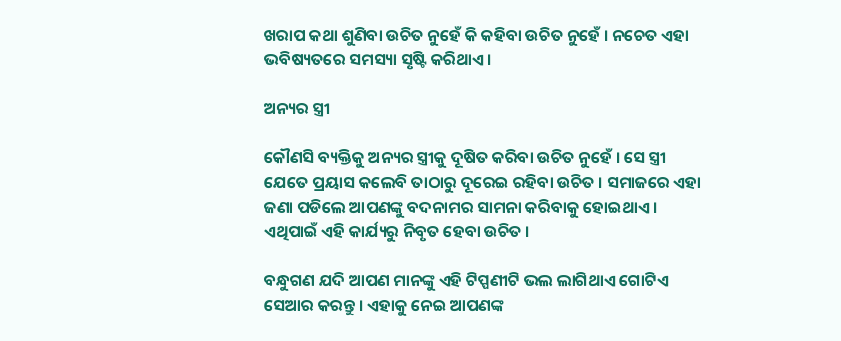ଖରାପ କଥା ଶୁଣିବା ଉଚିତ ନୁହେଁ କି କହିବା ଉଚିତ ନୁହେଁ । ନଚେତ ଏହା ଭବିଷ୍ୟତରେ ସମସ୍ୟା ସୃଷ୍ଟି କରିଥାଏ ।

ଅନ୍ୟର ସ୍ତ୍ରୀ

କୌଣସି ବ୍ୟକ୍ତିକୁ ଅନ୍ୟର ସ୍ତ୍ରୀକୁ ଦୂଷିତ କରିବା ଉଚିତ ନୁହେଁ । ସେ ସ୍ତ୍ରୀ ଯେତେ ପ୍ରୟାସ କଲେବି ତାଠାରୁ ଦୂରେଇ ରହିବା ଉଚିତ । ସମାଜରେ ଏହା ଜଣା ପଡିଲେ ଆପଣଙ୍କୁ ବଦନାମର ସାମନା କରିବାକୁ ହୋଇଥାଏ । ଏଥିପାଇଁ ଏହି କାର୍ଯ୍ୟରୁ ନିବୃତ ହେବା ଉଚିତ ।

ବନ୍ଧୁଗଣ ଯଦି ଆପଣ ମାନଙ୍କୁ ଏହି ଟିପ୍ପଣୀଟି ଭଲ ଲାଗିଥାଏ ଗୋଟିଏ ସେଆର କରନ୍ତୁ । ଏହାକୁ ନେଇ ଆପଣଙ୍କ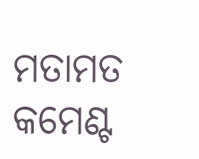ମତାମତ କମେଣ୍ଟ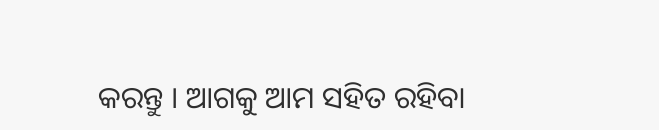କରନ୍ତୁ । ଆଗକୁ ଆମ ସହିତ ରହିବା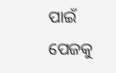ପାଇଁ ପେଜକୁ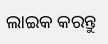ଲାଇକ କରନ୍ତୁ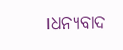।ଧନ୍ୟବାଦ